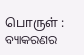பொருள் : ବ୍ୟାକରଣର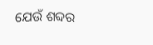ଯେଉଁ ଶବ୍ଦର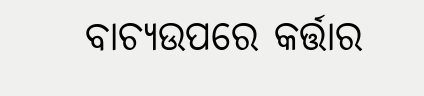ବାଚ୍ୟଉପରେ କର୍ତ୍ତାର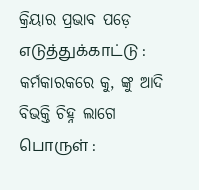କ୍ରିୟାର ପ୍ରଭାବ ପଡ଼େ
எடுத்துக்காட்டு :
କର୍ମକାରକରେ କୁ, ଙ୍କୁ ଆଦି ବିଭକ୍ତି ଚିହ୍ନ ଲାଗେ
பொருள் :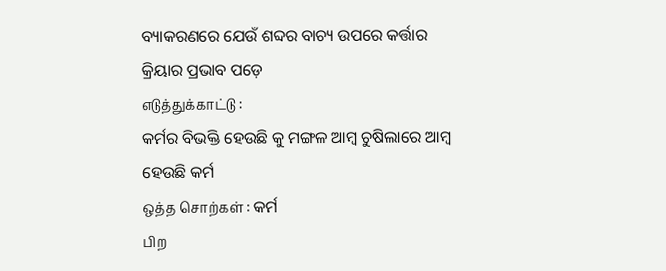ବ୍ୟାକରଣରେ ଯେଉଁ ଶବ୍ଦର ବାଚ୍ୟ ଉପରେ କର୍ତ୍ତାର କ୍ରିୟାର ପ୍ରଭାବ ପଡ଼େ
எடுத்துக்காட்டு :
କର୍ମର ବିଭକ୍ତି ହେଉଛି କୁ ମଙ୍ଗଳ ଆମ୍ବ ଚୁଷିଲାରେ ଆମ୍ବ ହେଉଛି କର୍ମ
ஒத்த சொற்கள் : କର୍ମ
பிற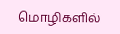மொழிகளில்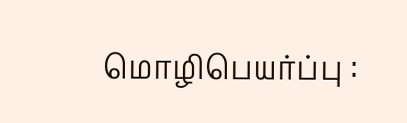மொழிபெயர்ப்பு :